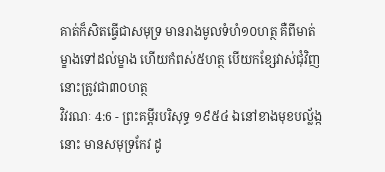គាត់ក៏សិតធ្វើជាសមុទ្រ មានរាងមូលទំហំ១០ហត្ថ គឺពីមាត់ម្ខាងទៅដល់ម្ខាង ហើយកំពស់៥ហត្ថ បើយកខ្សែវាស់ជុំវិញ នោះត្រូវជា៣០ហត្ថ
វិវរណៈ 4:6 - ព្រះគម្ពីរបរិសុទ្ធ ១៩៥៤ ឯនៅខាងមុខបល្ល័ង្កនោះ មានសមុទ្រកែវ ដូ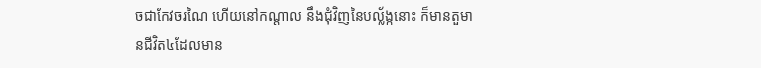ចជាកែវចរណៃ ហើយនៅកណ្តាល នឹងជុំវិញនៃបល្ល័ង្កនោះ ក៏មានតួមានជីវិត៤ដែលមាន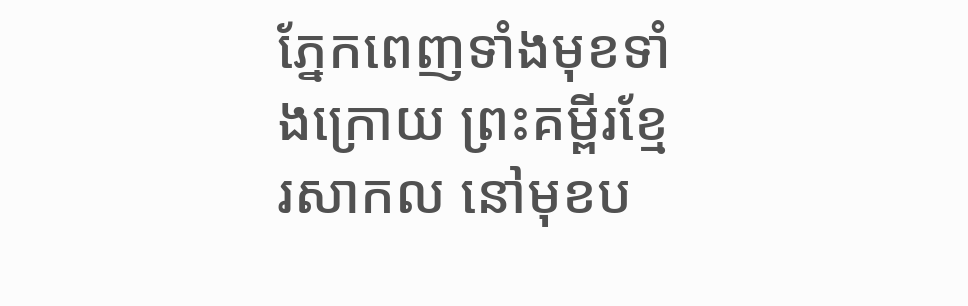ភ្នែកពេញទាំងមុខទាំងក្រោយ ព្រះគម្ពីរខ្មែរសាកល នៅមុខប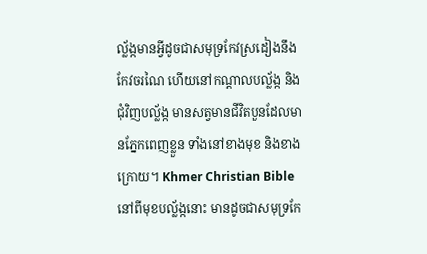ល្ល័ង្កមានអ្វីដូចជាសមុទ្រកែវស្រដៀងនឹងកែវចរណៃ ហើយនៅកណ្ដាលបល្ល័ង្ក និងជុំវិញបល្ល័ង្ក មានសត្វមានជីវិតបួនដែលមានភ្នែកពេញខ្លួន ទាំងនៅខាងមុខ និងខាងក្រោយ។ Khmer Christian Bible នៅពីមុខបល្ល័ង្កនោះ មានដូចជាសមុទ្រកែ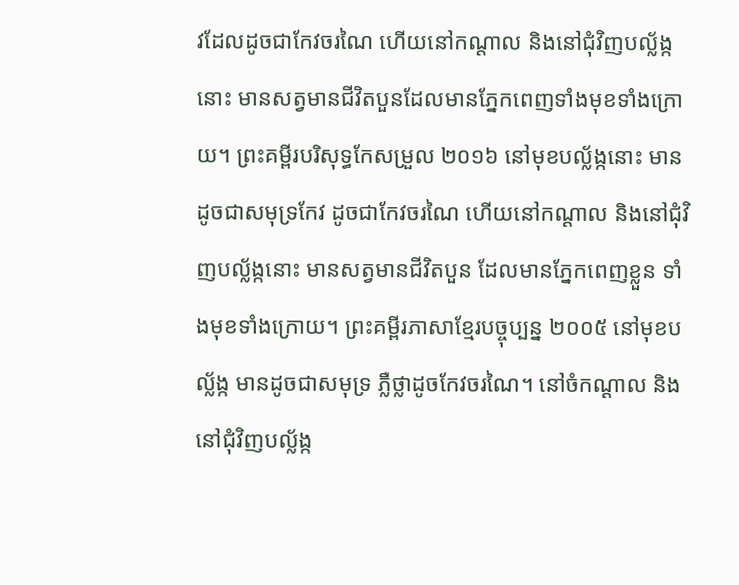វដែលដូចជាកែវចរណៃ ហើយនៅកណ្ដាល និងនៅជុំវិញបល្ល័ង្កនោះ មានសត្វមានជីវិតបួនដែលមានភ្នែកពេញទាំងមុខទាំងក្រោយ។ ព្រះគម្ពីរបរិសុទ្ធកែសម្រួល ២០១៦ នៅមុខបល្ល័ង្កនោះ មានដូចជាសមុទ្រកែវ ដូចជាកែវចរណៃ ហើយនៅកណ្ដាល និងនៅជុំវិញបល្ល័ង្កនោះ មានសត្វមានជីវិតបួន ដែលមានភ្នែកពេញខ្លួន ទាំងមុខទាំងក្រោយ។ ព្រះគម្ពីរភាសាខ្មែរបច្ចុប្បន្ន ២០០៥ នៅមុខបល្ល័ង្ក មានដូចជាសមុទ្រ ភ្លឺថ្លាដូចកែវចរណៃ។ នៅចំកណ្ដាល និងនៅជុំវិញបល្ល័ង្ក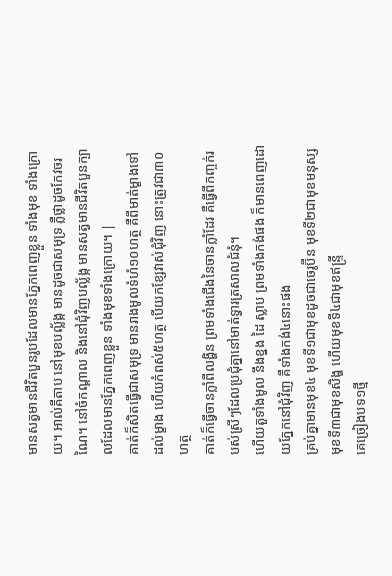មានសត្វមានជីវិតបួនរូបដែលមានភ្នែកពេញខ្លួន ទាំងមុខ ទាំងក្រោយ។ អាល់គីតាប នៅមុខបល្ល័ង្ក មានដូចជាសមុទ្រ ភ្លឺថ្លាដូចកែវចរណៃ។ នៅចំកណ្ដាល និងនៅជុំវិញបល្ល័ង្ក មានសត្វមានជីវិតបួនក្បាលដែលមានភ្នែកពេញខ្លួន ទាំងមុខទាំងក្រោយ។ |
គាត់ក៏សិតធ្វើជាសមុទ្រ មានរាងមូលទំហំ១០ហត្ថ គឺពីមាត់ម្ខាងទៅដល់ម្ខាង ហើយកំពស់៥ហត្ថ បើយកខ្សែវាស់ជុំវិញ នោះត្រូវជា៣០ហត្ថ
គាត់ក៏ធ្វើចានក្លាំពីលង្ហិន ព្រមទាំងជើងនៃចានក្លាំដែរ គឺធ្វើពីកញ្ចក់របស់ស្រីៗដែលប្រជុំគ្នានៅមាត់ទ្វារត្រសាលជំនុំ។
ហើយតួទាំងមូល នឹងខ្នង ដៃ ស្លាប ព្រមទាំងកង់ផង ក៏មានពេញដោយភ្នែកនៅជុំវិញ គឺទាំងកង់៤នោះផង
គ្រប់គ្នាមានមុខ៤ មុខទី១ជាមុខដូចជាចេរូប៊ីន មុខទី២ជាមុខមនុស្ស មុខទី៣ជាមុខសិង្ហ ហើយមុខទី៤ជាមុខឥន្ទ្រី
គេច្រៀងបទ១ថ្មី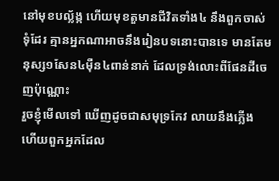នៅមុខបល្ល័ង្ក ហើយមុខតួមានជីវិតទាំង៤ នឹងពួកចាស់ទុំដែរ គ្មានអ្នកណាអាចនឹងរៀនបទនោះបានទេ មានតែមនុស្ស១សែន៤ម៉ឺន៤ពាន់នាក់ ដែលទ្រង់លោះពីផែនដីចេញប៉ុណ្ណោះ
រួចខ្ញុំមើលទៅ ឃើញដូចជាសមុទ្រកែវ លាយនឹងភ្លើង ហើយពួកអ្នកដែល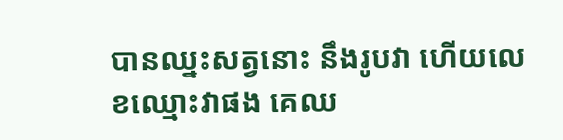បានឈ្នះសត្វនោះ នឹងរូបវា ហើយលេខឈ្មោះវាផង គេឈ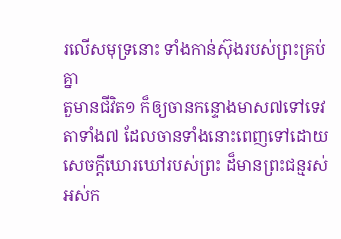រលើសមុទ្រនោះ ទាំងកាន់ស៊ុងរបស់ព្រះគ្រប់គ្នា
តួមានជីវិត១ ក៏ឲ្យចានកន្ទោងមាស៧ទៅទេវតាទាំង៧ ដែលចានទាំងនោះពេញទៅដោយសេចក្ដីឃោរឃៅរបស់ព្រះ ដ៏មានព្រះជន្មរស់អស់ក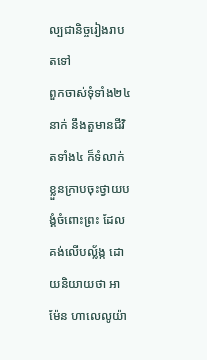ល្បជានិច្ចរៀងរាបតទៅ
ពួកចាស់ទុំទាំង២៤នាក់ នឹងតួមានជីវិតទាំង៤ ក៏ទំលាក់ខ្លួនក្រាបចុះថ្វាយបង្គំចំពោះព្រះ ដែលគង់លើបល្ល័ង្ក ដោយនិយាយថា អាម៉ែន ហាលេលូយ៉ា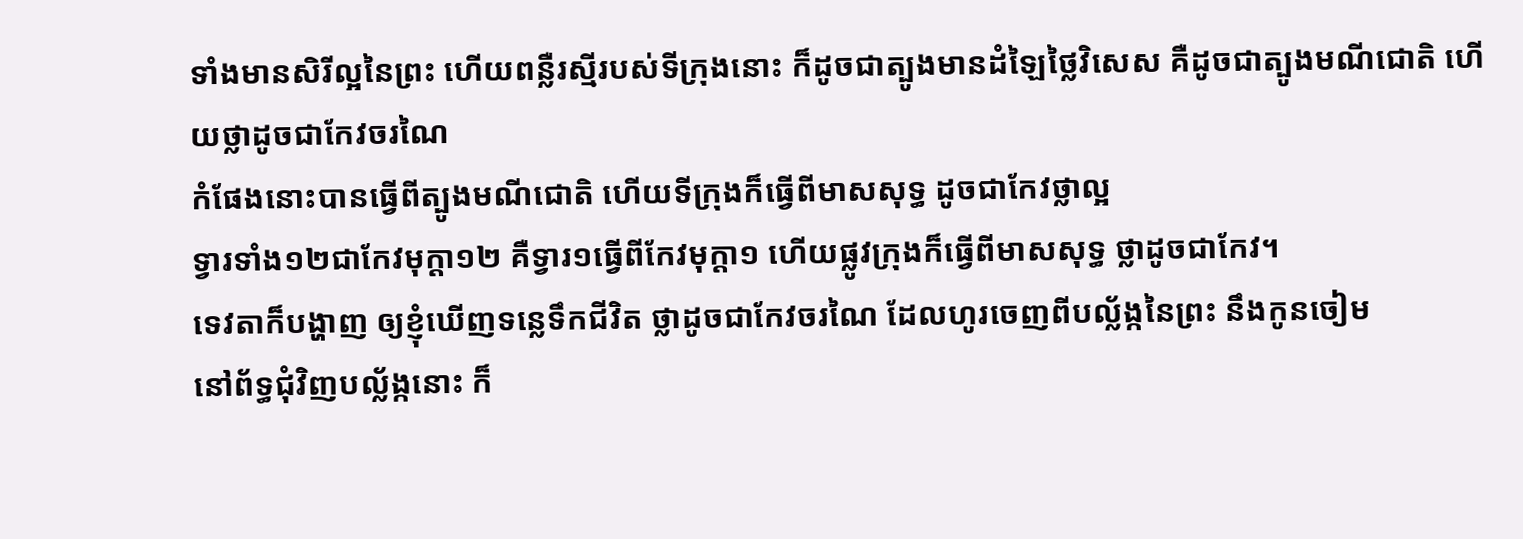ទាំងមានសិរីល្អនៃព្រះ ហើយពន្លឺរស្មីរបស់ទីក្រុងនោះ ក៏ដូចជាត្បូងមានដំឡៃថ្លៃវិសេស គឺដូចជាត្បូងមណីជោតិ ហើយថ្លាដូចជាកែវចរណៃ
កំផែងនោះបានធ្វើពីត្បូងមណីជោតិ ហើយទីក្រុងក៏ធ្វើពីមាសសុទ្ធ ដូចជាកែវថ្លាល្អ
ទ្វារទាំង១២ជាកែវមុក្តា១២ គឺទ្វារ១ធ្វើពីកែវមុក្តា១ ហើយផ្លូវក្រុងក៏ធ្វើពីមាសសុទ្ធ ថ្លាដូចជាកែវ។
ទេវតាក៏បង្ហាញ ឲ្យខ្ញុំឃើញទន្លេទឹកជីវិត ថ្លាដូចជាកែវចរណៃ ដែលហូរចេញពីបល្ល័ង្កនៃព្រះ នឹងកូនចៀម
នៅព័ទ្ធជុំវិញបល្ល័ង្កនោះ ក៏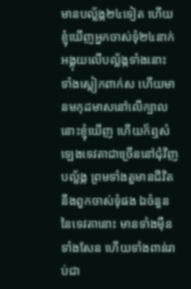មានបល្ល័ង្ក២៤ទៀត ហើយខ្ញុំឃើញអ្នកចាស់ទុំ២៤នាក់ អង្គុយលើបល្ល័ង្កទាំងនោះ ទាំងស្លៀកពាក់ស ហើយមានមកុដមាសនៅលើក្បាល
នោះខ្ញុំឃើញ ហើយក៏ឮសំឡេងទេវតាជាច្រើននៅជុំវិញបល្ល័ង្ក ព្រមទាំងតួមានជីវិត នឹងពួកចាស់ទុំផង ឯចំនួននៃទេវតានោះ មានទាំងម៉ឺនទាំងសែន ហើយទាំងពាន់រាប់ជា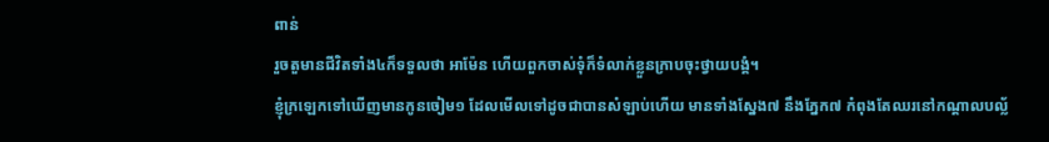ពាន់
រួចតួមានជីវិតទាំង៤ក៏ទទួលថា អាម៉ែន ហើយពួកចាស់ទុំក៏ទំលាក់ខ្លួនក្រាបចុះថ្វាយបង្គំ។
ខ្ញុំក្រឡេកទៅឃើញមានកូនចៀម១ ដែលមើលទៅដូចជាបានសំឡាប់ហើយ មានទាំងស្នែង៧ នឹងភ្នែក៧ កំពុងតែឈរនៅកណ្តាលបល្ល័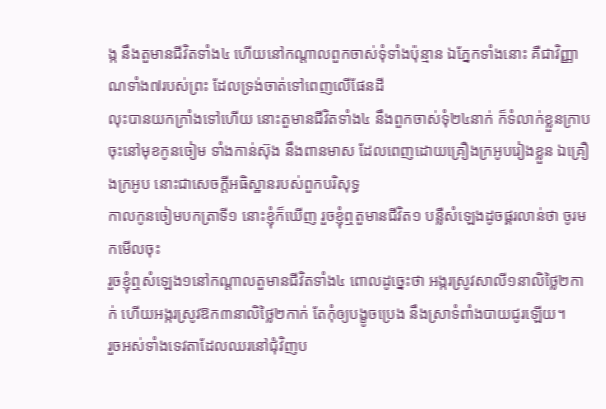ង្ក នឹងតួមានជីវិតទាំង៤ ហើយនៅកណ្តាលពួកចាស់ទុំទាំងប៉ុន្មាន ឯភ្នែកទាំងនោះ គឺជាវិញ្ញាណទាំង៧របស់ព្រះ ដែលទ្រង់ចាត់ទៅពេញលើផែនដី
លុះបានយកក្រាំងទៅហើយ នោះតួមានជីវិតទាំង៤ នឹងពួកចាស់ទុំ២៤នាក់ ក៏ទំលាក់ខ្លួនក្រាបចុះនៅមុខកូនចៀម ទាំងកាន់ស៊ុង នឹងពានមាស ដែលពេញដោយគ្រឿងក្រអូបរៀងខ្លួន ឯគ្រឿងក្រអូប នោះជាសេចក្ដីអធិស្ឋានរបស់ពួកបរិសុទ្ធ
កាលកូនចៀមបកត្រាទី១ នោះខ្ញុំក៏ឃើញ រួចខ្ញុំឮតួមានជីវិត១ បន្លឺសំឡេងដូចផ្គរលាន់ថា ចូរមកមើលចុះ
រួចខ្ញុំឮសំឡេង១នៅកណ្តាលតួមានជីវិតទាំង៤ ពោលដូច្នេះថា អង្ករស្រូវសាលី១នាលិថ្លៃ២កាក់ ហើយអង្ករស្រូវឱក៣នាលិថ្លៃ២កាក់ តែកុំឲ្យបង្ខូចប្រេង នឹងស្រាទំពាំងបាយជូរឡើយ។
រួចអស់ទាំងទេវតាដែលឈរនៅជុំវិញប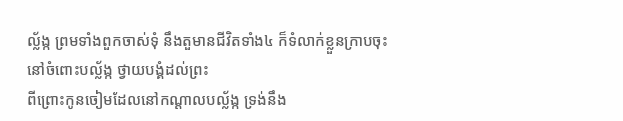ល្ល័ង្ក ព្រមទាំងពួកចាស់ទុំ នឹងតួមានជីវិតទាំង៤ ក៏ទំលាក់ខ្លួនក្រាបចុះនៅចំពោះបល្ល័ង្ក ថ្វាយបង្គំដល់ព្រះ
ពីព្រោះកូនចៀមដែលនៅកណ្តាលបល្ល័ង្ក ទ្រង់នឹង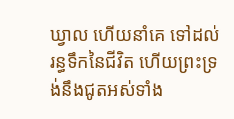ឃ្វាល ហើយនាំគេ ទៅដល់រន្ធទឹកនៃជីវិត ហើយព្រះទ្រង់នឹងជូតអស់ទាំង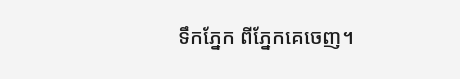ទឹកភ្នែក ពីភ្នែកគេចេញ។